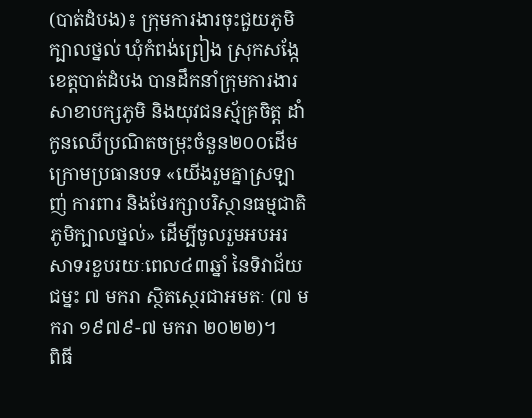(បាត់ដំបង)៖ ក្រុមការងារចុះជួយភូមិក្បាលថ្នល់ ឃុំកំពង់ព្រៀង ស្រុកសង្កែ ខេត្តបាត់ដំបង បានដឹកនាំក្រុមការងារសាខាបក្សភូមិ និងយុវជនស្ម័គ្រចិត្ត ដាំកូនឈើប្រណិតចម្រុះចំនួន២០០ដើម ក្រោមប្រធានបទ «យើងរួមគ្នាស្រឡាញ់ ការពារ និងថែរក្សាបរិស្ថានធម្មជាតិភូមិក្បាលថ្នល់» ដើម្បីចូលរួមអបអរសាទរខួបរយៈពេល៤៣ឆ្នាំ នៃទិវាជ័យជម្នះ ៧ មករា ស្ថិតស្ថេរជាអមតៈ (៧ មករា ១៩៧៩-៧ មករា ២០២២)។
ពិធី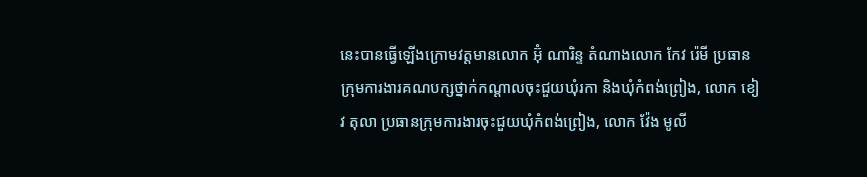នេះបានធ្វើឡើងក្រោមវត្តមានលោក អ៊ុំ ណារិន្ទ តំណាងលោក កែវ រ៉េមី ប្រធានក្រុមការងារគណបក្សថ្នាក់កណ្តាលចុះជួយឃុំរកា និងឃុំកំពង់ព្រៀង, លោក ខៀវ តុលា ប្រធានក្រុមការងារចុះជួយឃុំកំពង់ព្រៀង, លោក វ៉ែង មូលី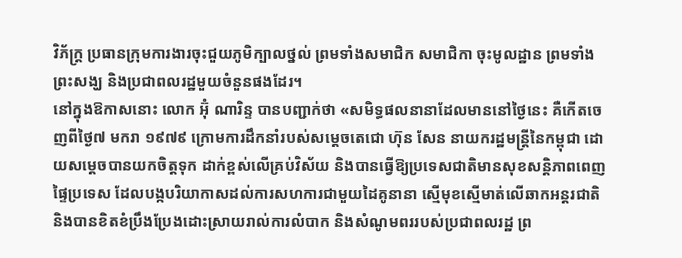វិភ័ក្ត្រ ប្រធានក្រុមការងារចុះជួយភូមិក្បាលថ្នល់ ព្រមទាំងសមាជិក សមាជិកា ចុះមូលដ្ឋាន ព្រមទាំងព្រះសង្ឃ និងប្រជាពលរដ្ឋមួយចំនួនផងដែរ។
នៅក្នុងឱកាសនោះ លោក អ៊ុំ ណារិន្ទ បានបញ្ជាក់ថា «សមិទ្ធផលនានាដែលមាននៅថ្ងៃនេះ គឺកើតចេញពីថ្ងៃ៧ មករា ១៩៧៩ ក្រោមការដឹកនាំរបស់សម្តេចតេជោ ហ៊ុន សែន នាយករដ្ឋមន្ត្រីនៃកម្ពុជា ដោយសម្តេចបានយកចិត្តទុក ដាក់ខ្ពស់លើគ្រប់វិស័យ និងបានធ្វើឱ្យប្រទេសជាតិមានសុខសន្តិភាពពេញផ្ទៃប្រទេស ដែលបង្កបរិយាកាសដល់ការសហការជាមួយដៃគូនានា ស្មើមុខស្មើមាត់លើឆាកអន្តរជាតិ និងបានខិតខំប្រឹងប្រែងដោះស្រាយរាល់ការលំបាក និងសំណូមពររបស់ប្រជាពលរដ្ឋ ព្រ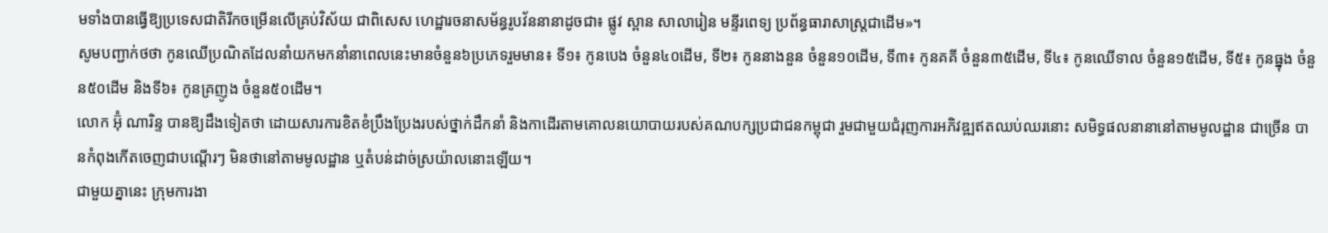មទាំងបានធ្វើឱ្យប្រទេសជាតិរីកចម្រើនលើគ្រប់វិស័យ ជាពិសេស ហេដ្ឋារចនាសម័ន្ធរូបវ័ននានាដូចជា៖ ផ្លូវ ស្ពាន សាលារៀន មន្ទីរពេទ្យ ប្រព័ន្ធធារាសាស្ត្រជាដើម»។
សូមបញ្ជាក់ថថា កូនឈើប្រណិតដែលនាំយកមកនាំនាពេលនេះមានចំនួន៦ប្រភេទរួមមាន៖ ទី១៖ កូនបេង ចំនួន៤០ដើម, ទី២៖ កូននាងនួន ចំនួន១០ដើម, ទី៣៖ កូនគគី ចំនួន៣៥ដើម, ទី៤៖ កូនឈើទាល ចំនួន១៥ដើម, ទី៥៖ កូនធ្នុង ចំនួន៥០ដើម និងទី៦៖ កូនគ្រញូង ចំនួន៥០ដើម។
លោក អ៊ុំ ណារិន្ទ បានឱ្យដឹងទៀតថា ដោយសារការខិតខំប្រឹងប្រែងរបស់ថ្នាក់ដឹកនាំ និងកាដើរតាមគោលនយោបាយរបស់គណបក្សប្រជាជនកម្ពុជា រួមជាមួយជំរុញការអភិវឌ្ឍឥតឈប់ឈរនោះ សមិទ្ធផលនានានៅតាមមូលដ្ឋាន ជាច្រើន បានកំពុងកើតចេញជាបណ្តើរៗ មិនថានៅតាមមូលដ្ឋាន ឬតំបន់ដាច់ស្រយ៉ាលនោះឡើយ។
ជាមួយគ្នានេះ ក្រុមការងា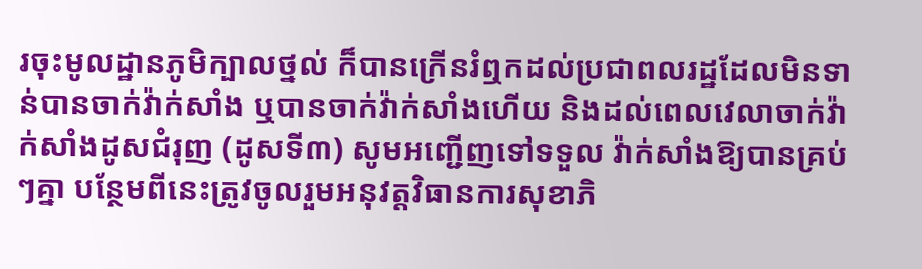រចុះមូលដ្ឋានភូមិក្បាលថ្នល់ ក៏បានក្រើនរំឮកដល់ប្រជាពលរដ្ឋដែលមិនទាន់បានចាក់វ៉ាក់សាំង ឬបានចាក់វ៉ាក់សាំងហើយ និងដល់ពេលវេលាចាក់វ៉ាក់សាំងដូសជំរុញ (ដូសទី៣) សូមអញ្ជើញទៅទទួល វ៉ាក់សាំងឱ្យបានគ្រប់ៗគ្នា បន្ថែមពីនេះត្រូវចូលរួមអនុវត្តវិធានការសុខាភិ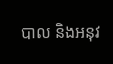បាល និងអនុវ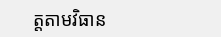ត្តតាមវិធាន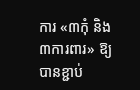ការ «៣កុំ និង ៣ការពារ» ឱ្យបានខ្ជាប់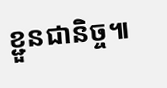ខ្ជួនជានិច្ច៕